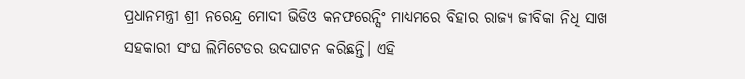ପ୍ରଧାନମନ୍ତ୍ରୀ ଶ୍ରୀ ନରେନ୍ଦ୍ର ମୋଦୀ ଭିଡିଓ କନଫରେନ୍ସିଂ ମାଧ୍ୟମରେ ବିହାର ରାଜ୍ୟ ଜୀବିକା ନିଧି ସାଖ ସହକାରୀ ସଂଘ ଲିମିଟେଡର ଉଦଘାଟନ କରିଛନ୍ତି। ଏହି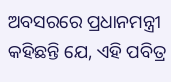ଅବସରରେ ପ୍ରଧାନମନ୍ତ୍ରୀ କହିଛନ୍ତି ଯେ, ଏହି ପବିତ୍ର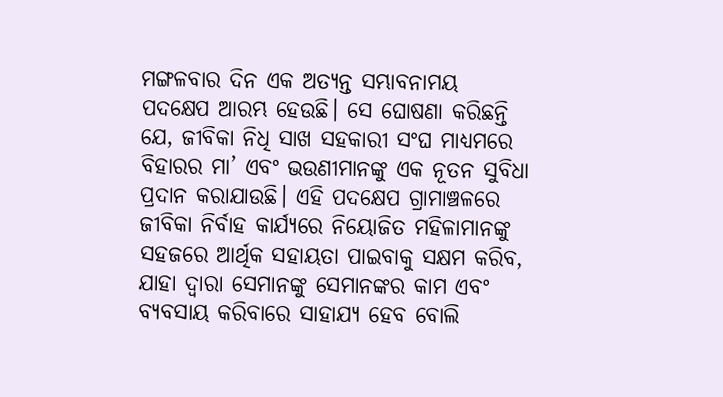ମଙ୍ଗଳବାର ଦିନ ଏକ ଅତ୍ୟନ୍ତ ସମ୍ଭାବନାମୟ ପଦକ୍ଷେପ ଆରମ୍ଭ ହେଉଛି। ସେ ଘୋଷଣା କରିଛନ୍ତି ଯେ, ଜୀବିକା ନିଧି ସାଖ ସହକାରୀ ସଂଘ ମାଧ୍ୟମରେ ବିହାରର ମା’ ଏବଂ ଭଉଣୀମାନଙ୍କୁ ଏକ ନୂତନ ସୁବିଧା ପ୍ରଦାନ କରାଯାଉଛି। ଏହି ପଦକ୍ଷେପ ଗ୍ରାମାଞ୍ଚଳରେ ଜୀବିକା ନିର୍ବାହ କାର୍ଯ୍ୟରେ ନିୟୋଜିତ ମହିଳାମାନଙ୍କୁ ସହଜରେ ଆର୍ଥିକ ସହାୟତା ପାଇବାକୁ ସକ୍ଷମ କରିବ, ଯାହା ଦ୍ୱାରା ସେମାନଙ୍କୁ ସେମାନଙ୍କର କାମ ଏବଂ ବ୍ୟବସାୟ କରିବାରେ ସାହାଯ୍ୟ ହେବ ବୋଲି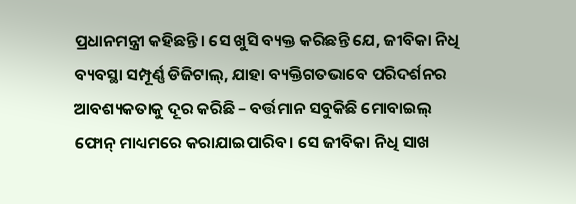ପ୍ରଧାନମନ୍ତ୍ରୀ କହିଛନ୍ତି। ସେ ଖୁସି ବ୍ୟକ୍ତ କରିଛନ୍ତି ଯେ, ଜୀବିକା ନିଧି ବ୍ୟବସ୍ଥା ସମ୍ପୂର୍ଣ୍ଣ ଡିଜିଟାଲ୍, ଯାହା ବ୍ୟକ୍ତିଗତଭାବେ ପରିଦର୍ଶନର ଆବଶ୍ୟକତାକୁ ଦୂର କରିଛି – ବର୍ତ୍ତମାନ ସବୁକିଛି ମୋବାଇଲ୍ ଫୋନ୍ ମାଧ୍ୟମରେ କରାଯାଇପାରିବ। ସେ ଜୀବିକା ନିଧି ସାଖ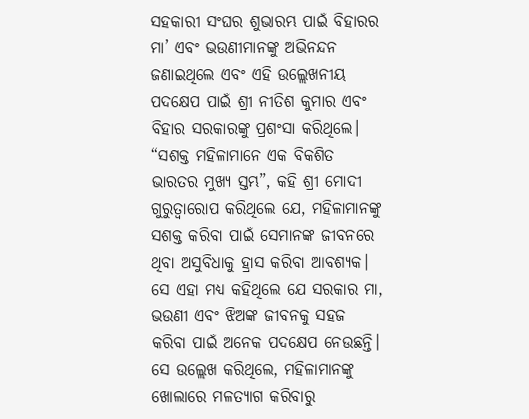ସହକାରୀ ସଂଘର ଶୁଭାରମ୍ଭ ପାଇଁ ବିହାରର ମା’ ଏବଂ ଭଉଣୀମାନଙ୍କୁ ଅଭିନନ୍ଦନ ଜଣାଇଥିଲେ ଏବଂ ଏହି ଉଲ୍ଲେଖନୀୟ ପଦକ୍ଷେପ ପାଇଁ ଶ୍ରୀ ନୀତିଶ କୁମାର ଏବଂ ବିହାର ସରକାରଙ୍କୁ ପ୍ରଶଂସା କରିଥିଲେ।
“ସଶକ୍ତ ମହିଳାମାନେ ଏକ ବିକଶିତ ଭାରତର ମୁଖ୍ୟ ସ୍ତମ୍ଭ”, କହି ଶ୍ରୀ ମୋଦୀ ଗୁରୁତ୍ୱାରୋପ କରିଥିଲେ ଯେ, ମହିଳାମାନଙ୍କୁ ସଶକ୍ତ କରିବା ପାଇଁ ସେମାନଙ୍କ ଜୀବନରେ ଥିବା ଅସୁବିଧାକୁ ହ୍ରାସ କରିବା ଆବଶ୍ୟକ। ସେ ଏହା ମଧ୍ୟ କହିଥିଲେ ଯେ ସରକାର ମା, ଭଉଣୀ ଏବଂ ଝିଅଙ୍କ ଜୀବନକୁ ସହଜ କରିବା ପାଇଁ ଅନେକ ପଦକ୍ଷେପ ନେଉଛନ୍ତି। ସେ ଉଲ୍ଲେଖ କରିଥିଲେ, ମହିଳାମାନଙ୍କୁ ଖୋଲାରେ ମଳତ୍ୟାଗ କରିବାରୁ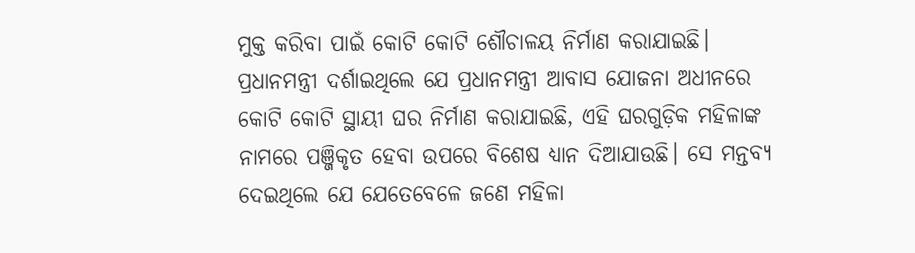ମୁକ୍ତ କରିବା ପାଇଁ କୋଟି କୋଟି ଶୌଚାଳୟ ନିର୍ମାଣ କରାଯାଇଛି। ପ୍ରଧାନମନ୍ତ୍ରୀ ଦର୍ଶାଇଥିଲେ ଯେ ପ୍ରଧାନମନ୍ତ୍ରୀ ଆବାସ ଯୋଜନା ଅଧୀନରେ କୋଟି କୋଟି ସ୍ଥାୟୀ ଘର ନିର୍ମାଣ କରାଯାଇଛି, ଏହି ଘରଗୁଡ଼ିକ ମହିଳାଙ୍କ ନାମରେ ପଞ୍ଜିକୃତ ହେବା ଉପରେ ବିଶେଷ ଧ୍ୟାନ ଦିଆଯାଉଛି। ସେ ମନ୍ତବ୍ୟ ଦେଇଥିଲେ ଯେ ଯେତେବେଳେ ଜଣେ ମହିଳା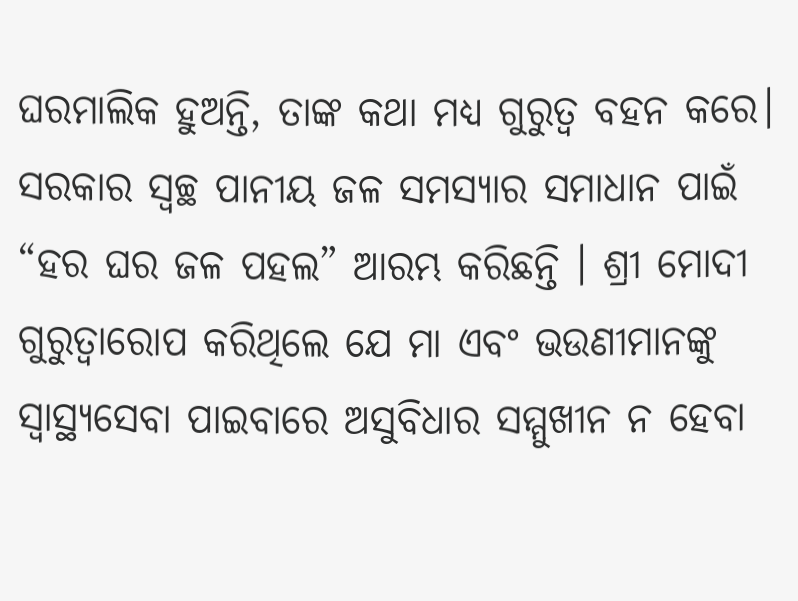ଘରମାଲିକ ହୁଅନ୍ତି, ତାଙ୍କ କଥା ମଧ୍ୟ ଗୁରୁତ୍ୱ ବହନ କରେ।
ସରକାର ସ୍ୱଚ୍ଛ ପାନୀୟ ଜଳ ସମସ୍ୟାର ସମାଧାନ ପାଇଁ “ହର ଘର ଜଳ ପହଲ” ଆରମ୍ଭ କରିଛନ୍ତି । ଶ୍ରୀ ମୋଦୀ ଗୁରୁତ୍ୱାରୋପ କରିଥିଲେ ଯେ ମା ଏବଂ ଭଉଣୀମାନଙ୍କୁ ସ୍ୱାସ୍ଥ୍ୟସେବା ପାଇବାରେ ଅସୁବିଧାର ସମ୍ମୁଖୀନ ନ ହେବା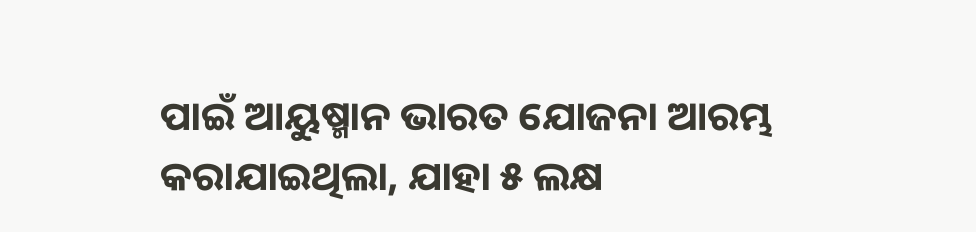ପାଇଁ ଆୟୁଷ୍ମାନ ଭାରତ ଯୋଜନା ଆରମ୍ଭ କରାଯାଇଥିଲା, ଯାହା ୫ ଲକ୍ଷ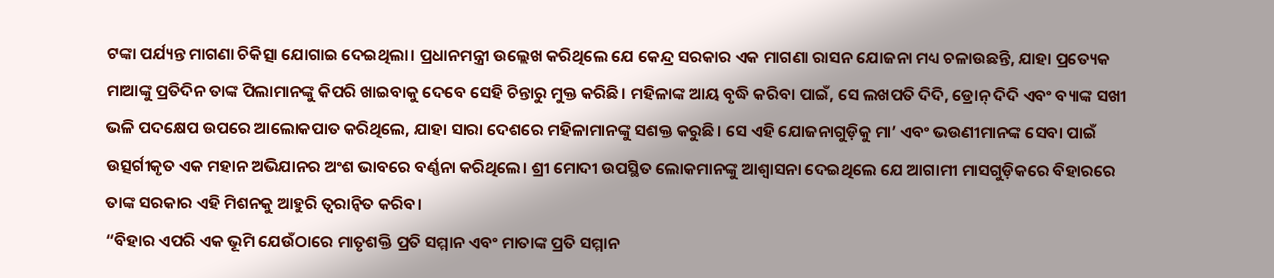ଟଙ୍କା ପର୍ଯ୍ୟନ୍ତ ମାଗଣା ଚିକିତ୍ସା ଯୋଗାଇ ଦେଇଥିଲା। ପ୍ରଧାନମନ୍ତ୍ରୀ ଉଲ୍ଲେଖ କରିଥିଲେ ଯେ କେନ୍ଦ୍ର ସରକାର ଏକ ମାଗଣା ରାସନ ଯୋଜନା ମଧ୍ୟ ଚଳାଉଛନ୍ତି, ଯାହା ପ୍ରତ୍ୟେକ ମାଆଙ୍କୁ ପ୍ରତିଦିନ ତାଙ୍କ ପିଲାମାନଙ୍କୁ କିପରି ଖାଇବାକୁ ଦେବେ ସେହି ଚିନ୍ତାରୁ ମୁକ୍ତ କରିଛି। ମହିଳାଙ୍କ ଆୟ ବୃଦ୍ଧି କରିବା ପାଇଁ, ସେ ଲଖପତି ଦିଦି, ଡ୍ରୋନ୍ ଦିଦି ଏବଂ ବ୍ୟାଙ୍କ ସଖୀ ଭଳି ପଦକ୍ଷେପ ଉପରେ ଆଲୋକପାତ କରିଥିଲେ, ଯାହା ସାରା ଦେଶରେ ମହିଳାମାନଙ୍କୁ ସଶକ୍ତ କରୁଛି। ସେ ଏହି ଯୋଜନାଗୁଡ଼ିକୁ ମା’ ଏବଂ ଭଉଣୀମାନଙ୍କ ସେବା ପାଇଁ ଉତ୍ସର୍ଗୀକୃତ ଏକ ମହାନ ଅଭିଯାନର ଅଂଶ ଭାବରେ ବର୍ଣ୍ଣନା କରିଥିଲେ। ଶ୍ରୀ ମୋଦୀ ଉପସ୍ଥିତ ଲୋକମାନଙ୍କୁ ଆଶ୍ୱାସନା ଦେଇଥିଲେ ଯେ ଆଗାମୀ ମାସଗୁଡ଼ିକରେ ବିହାରରେ ତାଙ୍କ ସରକାର ଏହି ମିଶନକୁ ଆହୁରି ତ୍ୱରାନ୍ୱିତ କରିବ।
“ବିହାର ଏପରି ଏକ ଭୂମି ଯେଉଁଠାରେ ମାତୃଶକ୍ତି ପ୍ରତି ସମ୍ମାନ ଏବଂ ମାତାଙ୍କ ପ୍ରତି ସମ୍ମାନ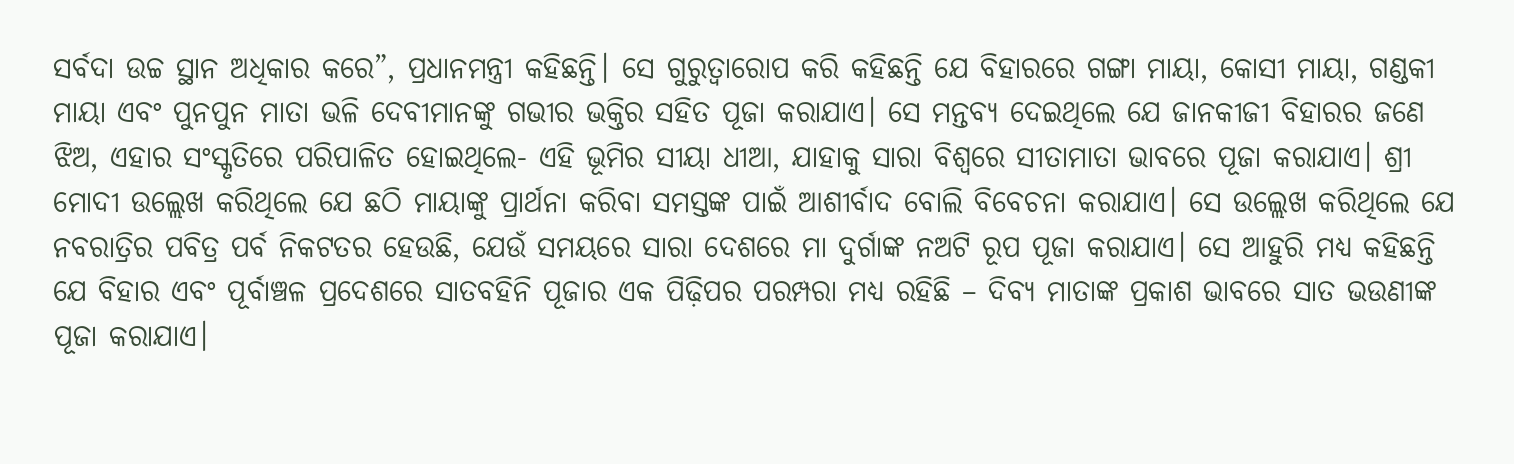ସର୍ବଦା ଉଚ୍ଚ ସ୍ଥାନ ଅଧିକାର କରେ”, ପ୍ରଧାନମନ୍ତ୍ରୀ କହିଛନ୍ତି। ସେ ଗୁରୁତ୍ୱାରୋପ କରି କହିଛନ୍ତି ଯେ ବିହାରରେ ଗଙ୍ଗା ମାୟା, କୋସୀ ମାୟା, ଗଣ୍ଡକୀ ମାୟା ଏବଂ ପୁନପୁନ ମାତା ଭଳି ଦେବୀମାନଙ୍କୁ ଗଭୀର ଭକ୍ତିର ସହିତ ପୂଜା କରାଯାଏ। ସେ ମନ୍ତବ୍ୟ ଦେଇଥିଲେ ଯେ ଜାନକୀଜୀ ବିହାରର ଜଣେ ଝିଅ, ଏହାର ସଂସ୍କୃତିରେ ପରିପାଳିତ ହୋଇଥିଲେ- ଏହି ଭୂମିର ସୀୟା ଧୀଆ, ଯାହାକୁ ସାରା ବିଶ୍ୱରେ ସୀତାମାତା ଭାବରେ ପୂଜା କରାଯାଏ। ଶ୍ରୀ ମୋଦୀ ଉଲ୍ଲେଖ କରିଥିଲେ ଯେ ଛଠି ମାୟାଙ୍କୁ ପ୍ରାର୍ଥନା କରିବା ସମସ୍ତଙ୍କ ପାଇଁ ଆଶୀର୍ବାଦ ବୋଲି ବିବେଚନା କରାଯାଏ। ସେ ଉଲ୍ଲେଖ କରିଥିଲେ ଯେ ନବରାତ୍ରିର ପବିତ୍ର ପର୍ବ ନିକଟତର ହେଉଛି, ଯେଉଁ ସମୟରେ ସାରା ଦେଶରେ ମା ଦୁର୍ଗାଙ୍କ ନଅଟି ରୂପ ପୂଜା କରାଯାଏ। ସେ ଆହୁରି ମଧ୍ୟ କହିଛନ୍ତି ଯେ ବିହାର ଏବଂ ପୂର୍ବାଞ୍ଚଳ ପ୍ରଦେଶରେ ସାତବହିନି ପୂଜାର ଏକ ପିଢ଼ିପର ପରମ୍ପରା ମଧ୍ୟ ରହିଛି – ଦିବ୍ୟ ମାତାଙ୍କ ପ୍ରକାଶ ଭାବରେ ସାତ ଭଉଣୀଙ୍କ ପୂଜା କରାଯାଏ।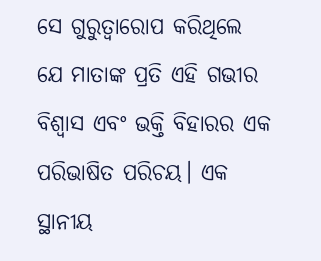ସେ ଗୁରୁତ୍ୱାରୋପ କରିଥିଲେ ଯେ ମାତାଙ୍କ ପ୍ରତି ଏହି ଗଭୀର ବିଶ୍ୱାସ ଏବଂ ଭକ୍ତି ବିହାରର ଏକ ପରିଭାଷିତ ପରିଚୟ। ଏକ ସ୍ଥାନୀୟ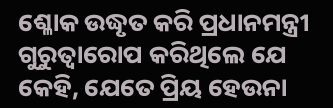ଶ୍ଳୋକ ଉଦ୍ଧୃତ କରି ପ୍ରଧାନମନ୍ତ୍ରୀ ଗୁରୁତ୍ୱାରୋପ କରିଥିଲେ ଯେ କେହି, ଯେତେ ପ୍ରିୟ ହେଉନା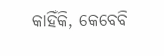କାହିଁକି, କେବେବି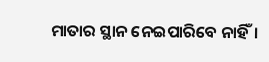ମାତାର ସ୍ଥାନ ନେଇପାରିବେ ନାହିଁ।